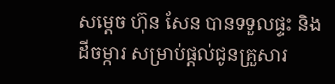សម្ដេច ហ៊ុន សែន បានទទួលផ្ទះ និងដីចម្ការ សម្រាប់ផ្ដល់ជូនគ្រួសារ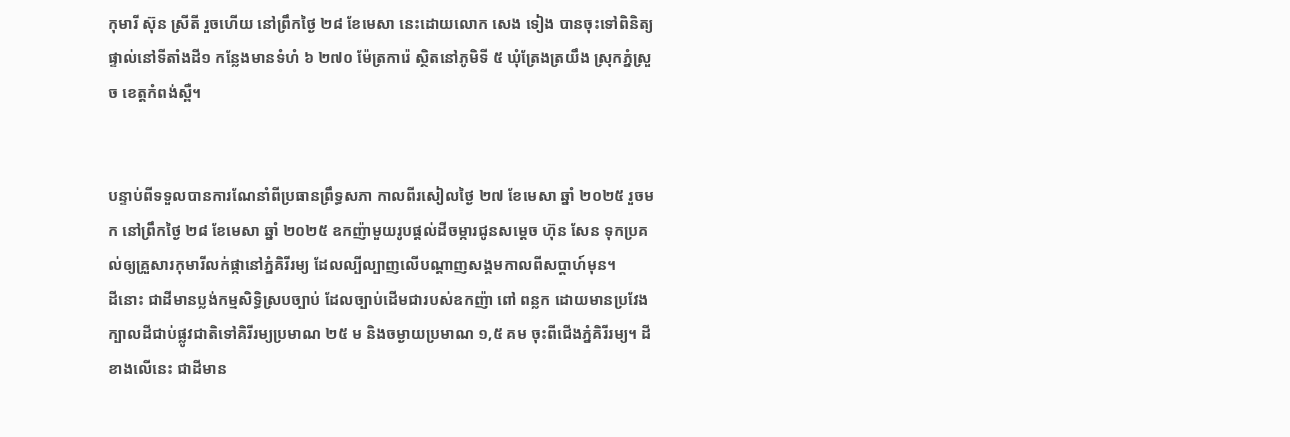កុមារី ស៊ុន ស្រីតី រួចហើយ នៅព្រឹកថ្ងៃ ២៨ ខែមេសា នេះដោយលោក សេង ទៀង បានចុះទៅពិនិត្យផ្ទាល់នៅទីតាំងដី១ កន្លែងមានទំហំ ៦ ២៧០ ម៉ែត្រការ៉េ ស្ថិតនៅភូមិទី ៥ ឃុំត្រែងត្រយឹង ស្រុកភ្នំស្រួច ខេត្តកំពង់ស្ពឺ។


បន្ទាប់ពីទទួលបានការណែនាំពីប្រធានព្រឹទ្ធសភា កាលពីរសៀលថ្ងៃ ២៧ ខែមេសា ឆ្នាំ ២០២៥ រួចមក នៅព្រឹកថ្ងៃ ២៨ ខែមេសា ឆ្នាំ ២០២៥ ឧកញ៉ាមួយរូបផ្ដល់ដីចម្ការជូនសម្ដេច ហ៊ុន សែន ទុកប្រគល់ឲ្យគ្រួសារកុមារីលក់ផ្កានៅភ្នំគិរីរម្យ ដែលល្បីល្បាញលើបណ្ដាញសង្គមកាលពីសប្ដាហ៍មុន។
ដីនោះ ជាដីមានប្លង់កម្មសិទ្ធិស្របច្បាប់ ដែលច្បាប់ដើមជារបស់ឧកញ៉ា ពៅ ពន្លក ដោយមានប្រវែងក្បាលដីជាប់ផ្លូវជាតិទៅគិរីរម្យប្រមាណ ២៥ ម និងចម្ងាយប្រមាណ ១,៥ គម ចុះពីជើងភ្នំគិរីរម្យ។ ដីខាងលើនេះ ជាដីមាន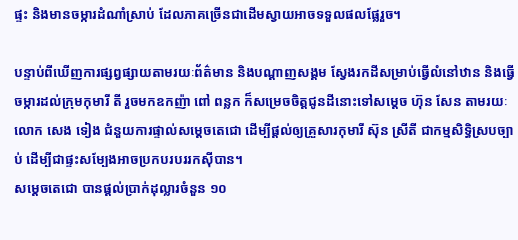ផ្ទះ និងមានចម្ការដំណាំស្រាប់ ដែលភាគច្រើនជាដើមស្វាយអាចទទួលផលផ្លែរួច។

បន្ទាប់ពីឃើញការផ្សព្វផ្សាយតាមរយៈព័ត៌មាន និងបណ្ដាញសង្គម ស្វែងរកដីសម្រាប់ធ្វើលំនៅឋាន និងធ្វើចម្ការដល់ក្រុមកុមារី តី រួចមកឧកញ៉ា ពៅ ពន្លក ក៏សម្រេចចិត្តជូនដីនោះទៅសម្ដេច ហ៊ុន សែន តាមរយៈលោក សេង ទៀង ជំនួយការផ្ទាល់សម្ដេចតេជោ ដើម្បីផ្ដល់ឲ្យគ្រួសារកុមារី ស៊ុន ស្រីតី ជាកម្មសិទ្ធិស្របច្បាប់ ដើម្បីជាផ្ទះសម្បែងអាចប្រកបរបររកស៊ីបាន។
សម្ដេចតេជោ បានផ្ដល់ប្រាក់ដុល្លារចំនួន ១០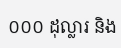០០០ ដុល្លារ និង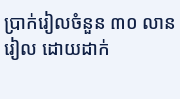ប្រាក់រៀលចំនួន ៣០ លានរៀល ដោយដាក់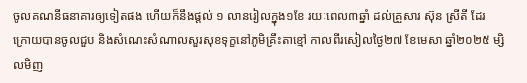ចូលគណនីធនាគារឲ្យទៀតផង ហើយក៏នឹងផ្ដល់ ១ លានរៀលក្នុង១ខែ រយៈពេល៣ឆ្នាំ ដល់គ្រួសារ ស៊ុន ស្រីតី ដែរ ក្រោយបានចូលជួប និងសំណេះសំណាលសួរសុខទុក្ខនៅភូមិគ្រឹះតាខ្មៅ កាលពីរសៀលថ្ងៃ២៧ ខែមេសា ឆ្នាំ២០២៥ ម្សិលមិញ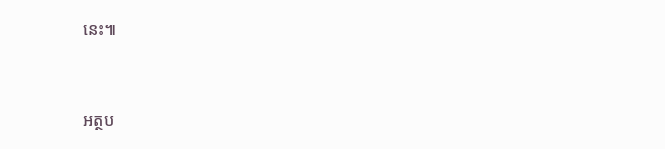នេះ៕


អត្ថប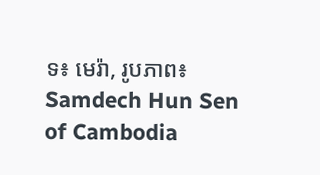ទ៖ មេរ៉ា, រូបភាព៖ Samdech Hun Sen of Cambodia